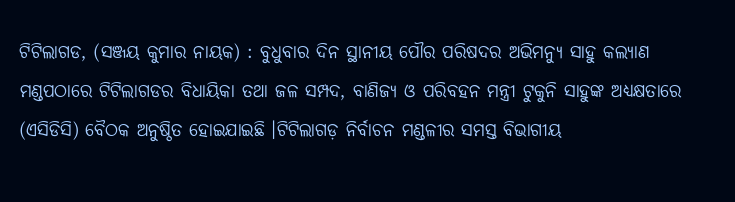ଟିଟିଲାଗଡ, (ସଞ୍ଜୟ କୁମାର ନାୟକ) : ବୁଧୁବାର ଦିନ ସ୍ଥାନୀୟ ପୌର ପରିଷଦର ଅଭିମନ୍ୟୁ ସାହୁ କଲ୍ୟାଣ ମଣ୍ଡପଠାରେ ଟିଟିଲାଗଡର ବିଧାୟିକା ତଥା ଜଳ ସମ୍ପଦ, ବାଣିଜ୍ୟ ଓ ପରିବହନ ମନ୍ତ୍ରୀ ଟୁକୁନି ସାହୁଙ୍କ ଅଧ୍ୟକ୍ଷତାରେ (ଏସିଡିସି) ବୈଠକ ଅନୁଷ୍ଠିତ ହୋଇଯାଇଛି ।ଟିଟିଲାଗଡ଼ ନିର୍ବାଚନ ମଣ୍ଡଳୀର ସମସ୍ତ ବିଭାଗୀୟ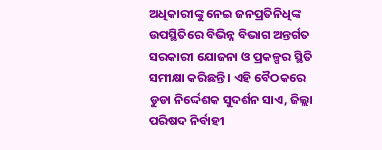ଅଧିକାରୀଙ୍କୁ ନେଇ ଜନପ୍ରତିନିଧିଙ୍କ ଉପସ୍ଥିତିରେ ବିଭିନ୍ନ ବିଭାଗ ଅନ୍ତର୍ଗତ ସରକାରୀ ଯୋଜନା ଓ ପ୍ରକଳ୍ପର ସ୍ଥିତି ସମୀକ୍ଷା କରିଛନ୍ତି । ଏହି ବୈଠକରେ ଡୁଡା ନିର୍ଦ୍ଦେଶକ ସୁଦର୍ଶନ ସାଏ, ଜିଲ୍ଲା ପରିଷଦ ନିର୍ବାହୀ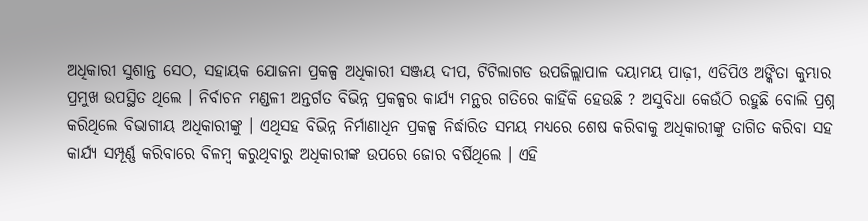ଅଧିକାରୀ ସୁଶାନ୍ତ ସେଠ, ସହାୟକ ଯୋଜନା ପ୍ରକଳ୍ପ ଅଧିକାରୀ ସଞ୍ଜୟ ଦୀପ, ଟିଟିଲାଗଡ ଉପଜିଲ୍ଲାପାଳ ଦୟାମୟ ପାଢ଼ୀ, ଏଡିପିଓ ଅଙ୍କିତା କୁମ୍ଭାର ପ୍ରମୁଖ ଉପସ୍ଥିତ ଥିଲେ । ନିର୍ବାଚନ ମଣ୍ଡଳୀ ଅନ୍ତର୍ଗତ ବିଭିନ୍ନ ପ୍ରକଳ୍ପର କାର୍ଯ୍ୟ ମନ୍ଥର ଗତିରେ କାହିଁକି ହେଉଛି ? ଅସୁବିଧା କେଉଁଠି ରହୁଛି ବୋଲି ପ୍ରଶ୍ନ କରିଥିଲେ ବିଭାଗୀୟ ଅଧିକାରୀଙ୍କୁ । ଏଥିସହ ବିଭିନ୍ନ ନିର୍ମାଣାଧିନ ପ୍ରକଳ୍ପ ନିର୍ଦ୍ଧାରିତ ସମୟ ମଧ୍ୟରେ ଶେଷ କରିବାକୁ ଅଧିକାରୀଙ୍କୁ ତାଗିତ କରିବା ସହ କାର୍ଯ୍ୟ ସମ୍ପୂର୍ଣ୍ଣ କରିବାରେ ବିଳମ୍ୱ କରୁଥିବାରୁ ଅଧିକାରୀଙ୍କ ଉପରେ ଜୋର ବର୍ଷିଥିଲେ । ଏହି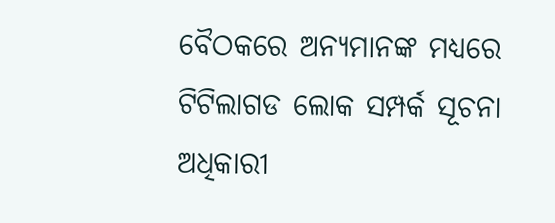ବୈଠକରେ ଅନ୍ୟମାନଙ୍କ ମଧ୍ୟରେ ଟିଟିଲାଗଡ ଲୋକ ସମ୍ପର୍କ ସୂଚନା ଅଧିକାରୀ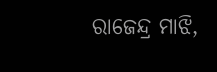ରାଜେନ୍ଦ୍ର ମାଝି,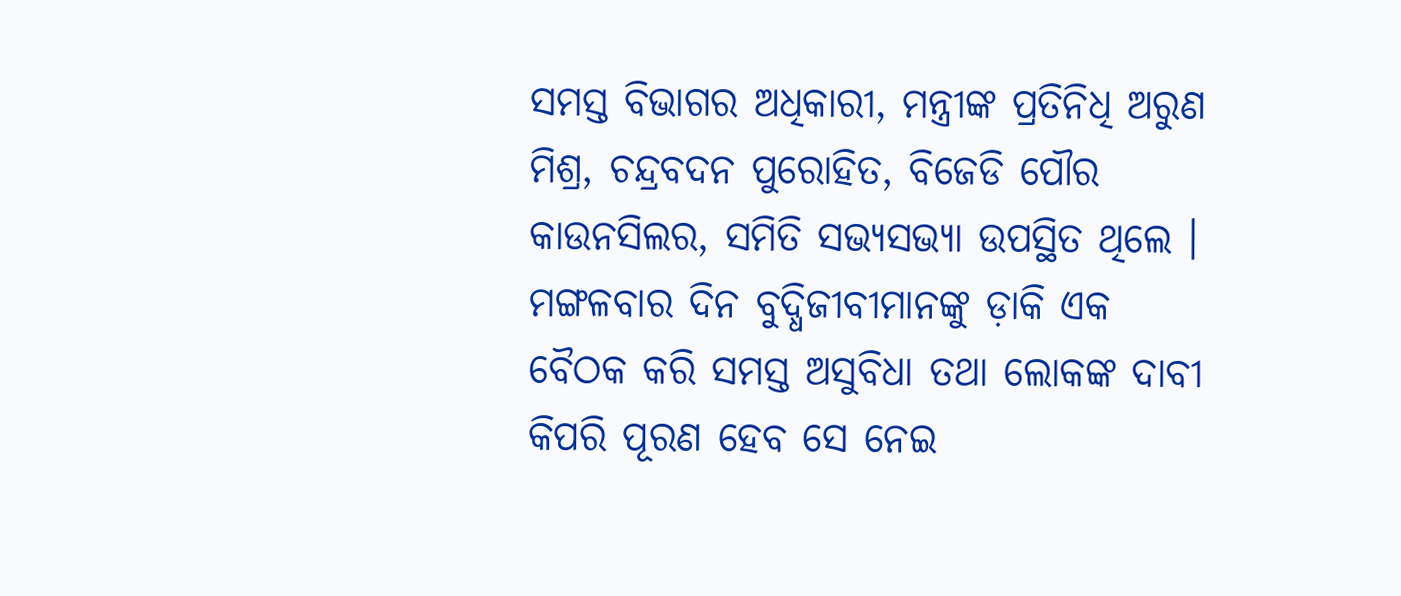ସମସ୍ତ ବିଭାଗର ଅଧିକାରୀ, ମନ୍ତ୍ରୀଙ୍କ ପ୍ରତିନିଧି ଅରୁଣ ମିଶ୍ର, ଚନ୍ଦ୍ରବଦନ ପୁରୋହିତ, ବିଜେଡି ପୌର କାଉନସିଲର, ସମିତି ସଭ୍ୟସଭ୍ୟା ଉପସ୍ଥିତ ଥିଲେ । ମଙ୍ଗଳବାର ଦିନ ବୁଦ୍ଧିଜୀବୀମାନଙ୍କୁ ଡ଼ାକି ଏକ ବୈଠକ କରି ସମସ୍ତ ଅସୁବିଧା ତଥା ଲୋକଙ୍କ ଦାବୀ କିପରି ପୂରଣ ହେବ ସେ ନେଇ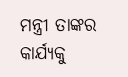ମନ୍ତ୍ରୀ ତାଙ୍କର କାର୍ଯ୍ୟକୁ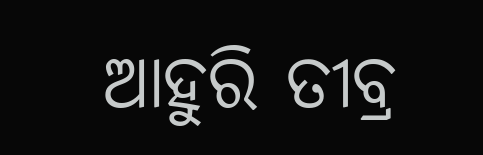ଆହୁରି ତୀବ୍ର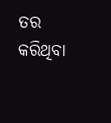ତର କରିଥିବା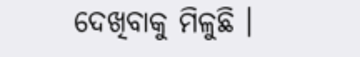ଦେଖିବାକୁ ମିଳୁଛି ।